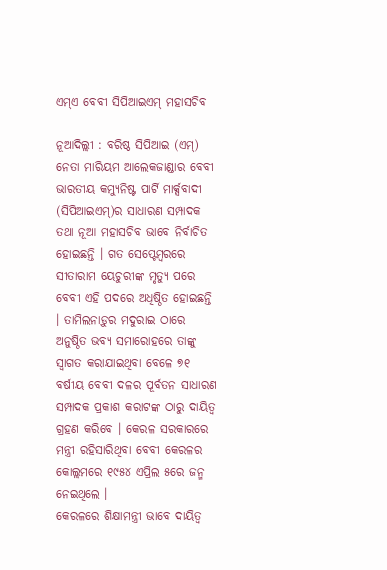ଏମ୍ଏ ବେବୀ ସିପିଆଇଏମ୍ ମହାସଚିବ

ନୂଆଦିଲ୍ଲୀ : ବରିଷ୍ଠ ସିପିଆଇ (ଏମ୍) ନେତା ମାରିୟମ ଆଲେକଜାଣ୍ଡାର ବେବୀ ଭାରତୀୟ କମ୍ୟୁନିଷ୍ଟ ପାର୍ଟି ମାର୍କ୍ସବାଦୀ (ସିପିଆଇଏମ୍)ର ସାଧାରଣ ସମ୍ପାଦକ ତଥା ନୂଆ ମହାସଚିବ ଭାବେ ନିର୍ବାଚିତ ହୋଇଛନ୍ତି । ଗତ ସେପ୍ଟେମ୍ବରରେ ସୀତାରାମ ୟେଚୁରୀଙ୍କ ମୃତ୍ୟୁ ପରେ ବେବୀ ଏହି ପଦରେ ଅଧିଷ୍ଠିତ ହୋଇଛନ୍ତି । ତାମିଲନାଡ଼ୁର ମଦୁରାଇ ଠାରେ ଅନୁଷ୍ଠିତ ଭବ୍ୟ ସମାରୋହରେ ତାଙ୍କୁ ସ୍ୱାଗତ କରାଯାଇଥିବା ବେଳେ ୭୧ ବର୍ଷୀୟ ବେବୀ ଦଳର ପୂର୍ବତନ ସାଧାରଣ ସମ୍ପାଦକ ପ୍ରକାଶ କରାଟଙ୍କ ଠାରୁ ଦାୟିତ୍ୱ ଗ୍ରହଣ କରିବେ । କେରଳ ସରକାରରେ ମନ୍ତ୍ରୀ ରହିସାରିଥିବା ବେବୀ କେରଳର କୋଲ୍ଲମରେ ୧୯୫୪ ଏପ୍ରିଲ ୫ରେ ଜନ୍ମ ନେଇଥିଲେ ।
କେରଳରେ ଶିକ୍ଷାମନ୍ତ୍ରୀ ଭାବେ ଦାୟିତ୍ୱ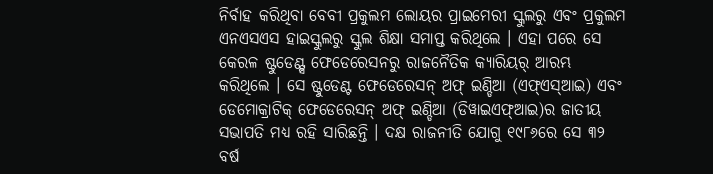ନିର୍ବାହ କରିଥିବା ବେବୀ ପ୍ରକୁଲମ ଲୋୟର ପ୍ରାଇମେରୀ ସ୍କୁଲରୁ ଏବଂ ପ୍ରକୁଲମ ଏନଏସଏସ ହାଇସ୍କୁଲରୁ ସ୍କୁଲ ଶିକ୍ଷା ସମାପ୍ତ କରିଥିଲେ । ଏହା ପରେ ସେ କେରଳ ଷ୍ଟୁଡେଣ୍ଟ୍ସ ଫେଡେରେସନରୁ ରାଜନୈତିକ କ୍ୟାରିୟର୍ ଆରମ୍ଭ କରିଥିଲେ । ସେ ଷ୍ଟୁଡେଣ୍ଟ ଫେଡେରେସନ୍ ଅଫ୍ ଇଣ୍ଡିଆ (ଏଫ୍ଏସ୍ଆଇ) ଏବଂ ଡେମୋକ୍ରାଟିକ୍ ଫେଡେରେସନ୍ ଅଫ୍ ଇଣ୍ଡିଆ (ଡିୱାଇଏଫ୍ଆଇ)ର ଜାତୀୟ ସଭାପତି ମଧ୍ୟ ରହି ସାରିଛନ୍ତି । ଦକ୍ଷ ରାଜନୀତି ଯୋଗୁ ୧୯୮୬ରେ ସେ ୩୨ ବର୍ଷ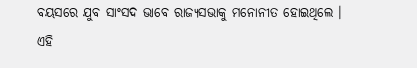ବୟସରେ ଯୁବ ସାଂସଦ ଭାବେ ରାଜ୍ୟସଭାକୁ ମନୋନୀତ ହୋଇଥିଲେ । ଏହି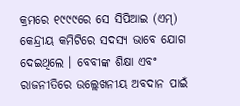କ୍ରମରେ ୧୯୯୯ରେ ସେ ସିପିଆଇ (ଏମ୍) କେନ୍ଦ୍ରୀୟ କମିଟିରେ ସଦସ୍ୟ ଭାବେ ଯୋଗ ଦେଇଥିଲେ । ବେବୀଙ୍କ ଶିକ୍ଷା ଏବଂ ରାଜନୀତିରେ ଉଲ୍ଲେଖନୀୟ ଅବଦାନ ପାଇଁ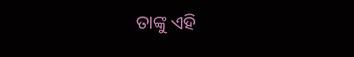ତାଙ୍କୁ ଏହି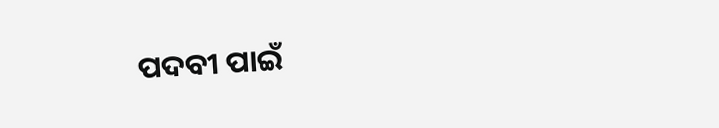ପଦବୀ ପାଇଁ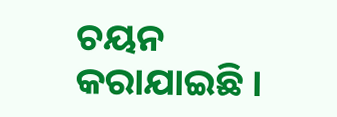ଚୟନ କରାଯାଇଛି ।